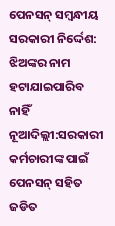ପେନସନ୍ ସମ୍ବନ୍ଧୀୟ ସରକାରୀ ନିର୍ଦ୍ଦେଶ: ଝିଅଙ୍କର ନାମ ହଟାଯାଇପାରିବ ନାହିଁ
ନୂଆଦିଲ୍ଲୀ:ସରକାରୀ କର୍ମଚାରୀଙ୍କ ପାଇଁ ପେନସନ୍ ସହିତ ଜଡିତ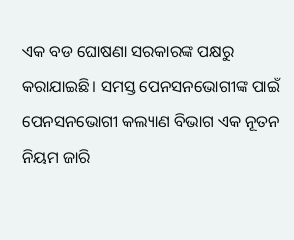ଏକ ବଡ ଘୋଷଣା ସରକାରଙ୍କ ପକ୍ଷରୁ କରାଯାଇଛି। ସମସ୍ତ ପେନସନଭୋଗୀଙ୍କ ପାଇଁ ପେନସନଭୋଗୀ କଲ୍ୟାଣ ବିଭାଗ ଏକ ନୂତନ ନିୟମ ଜାରି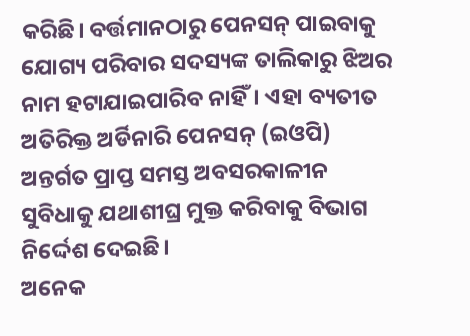କରିଛି। ବର୍ତ୍ତମାନଠାରୁ ପେନସନ୍ ପାଇବାକୁ ଯୋଗ୍ୟ ପରିବାର ସଦସ୍ୟଙ୍କ ତାଲିକାରୁ ଝିଅର ନାମ ହଟାଯାଇପାରିବ ନାହିଁ। ଏହା ବ୍ୟତୀତ ଅତିରିକ୍ତ ଅର୍ଡିନାରି ପେନସନ୍ (ଇଓପି) ଅନ୍ତର୍ଗତ ପ୍ରାପ୍ତ ସମସ୍ତ ଅବସରକାଳୀନ ସୁବିଧାକୁ ଯଥାଶୀଘ୍ର ମୁକ୍ତ କରିବାକୁ ବିଭାଗ ନିର୍ଦ୍ଦେଶ ଦେଇଛି।
ଅନେକ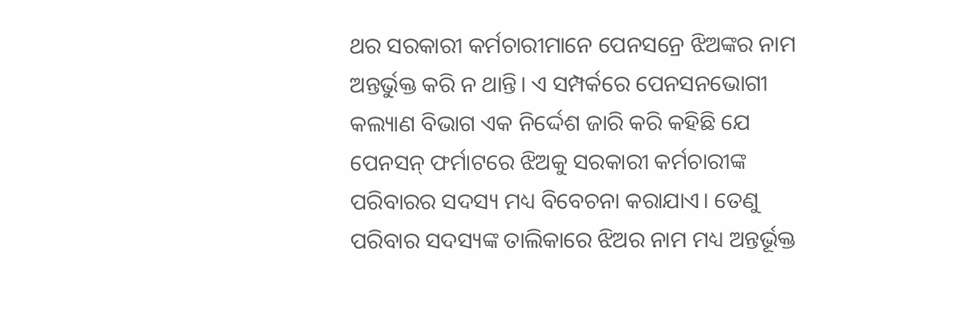ଥର ସରକାରୀ କର୍ମଚାରୀମାନେ ପେନସନ୍ରେ ଝିଅଙ୍କର ନାମ ଅନ୍ତର୍ଭୁକ୍ତ କରି ନ ଥାନ୍ତି। ଏ ସମ୍ପର୍କରେ ପେନସନଭୋଗୀ କଲ୍ୟାଣ ବିଭାଗ ଏକ ନିର୍ଦ୍ଦେଶ ଜାରି କରି କହିଛି ଯେ ପେନସନ୍ ଫର୍ମାଟରେ ଝିଅକୁ ସରକାରୀ କର୍ମଚାରୀଙ୍କ ପରିବାରର ସଦସ୍ୟ ମଧ୍ୟ ବିବେଚନା କରାଯାଏ। ତେଣୁ ପରିବାର ସଦସ୍ୟଙ୍କ ତାଲିକାରେ ଝିଅର ନାମ ମଧ୍ୟ ଅନ୍ତର୍ଭୂକ୍ତ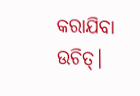କରାଯିବା ଉଚିତ୍।